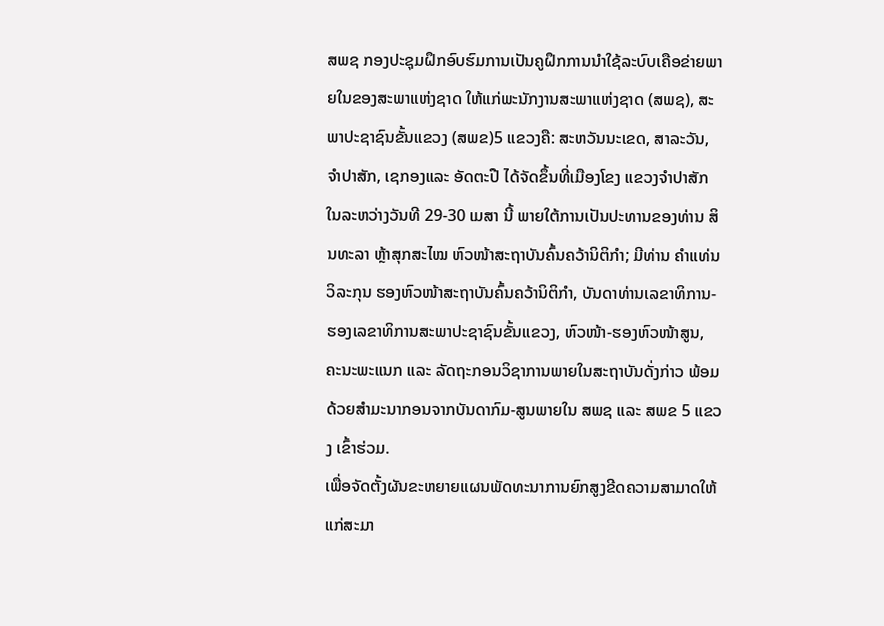ສພຊ ກອງປະຊຸມຝຶກອົບຮົມການເປັນຄູຝຶກການນໍາໃຊ້ລະບົບເຄືອຂ່າຍພາຍໃນຂອງສະພາແຫ່ງຊາດ ໃຫ້ແກ່ພະນັກງານສະພາແຫ່ງຊາດ (ສພຊ), ສະພາປະຊາຊົນຂັ້ນແຂວງ (ສພຂ)5 ແຂວງຄື: ສະຫວັນນະເຂດ, ສາລະວັນ, ຈຳປາສັກ, ເຊກອງແລະ ອັດຕະປື ໄດ້ຈັດຂຶ້ນທີ່ເມືອງໂຂງ ແຂວງຈຳປາສັກ ໃນລະຫວ່າງວັນທີ 29-30 ເມສາ ນີ້ ພາຍໃຕ້ການເປັນປະທານຂອງທ່ານ ສິນທະລາ ຫຼ້າສຸກສະໄໝ ຫົວໜ້າສະຖາບັນຄົ້ນຄວ້ານິຕິກໍາ; ມີທ່ານ ຄຳແທ່ນ ວິລະກຸນ ຮອງຫົວໜ້າສະຖາບັນຄົ້ນຄວ້ານິຕິກໍາ, ບັນດາທ່ານເລຂາທິການ-ຮອງເລຂາທິການສະພາປະຊາຊົນຂັ້ນແຂວງ, ຫົວໜ້າ-ຮອງຫົວໜ້າສູນ, ຄະນະພະແນກ ແລະ ລັດຖະກອນວິຊາການພາຍໃນສະຖາບັນດັ່ງກ່າວ ພ້ອມດ້ວຍສຳມະນາກອນຈາກບັນດາກົມ-ສູນພາຍໃນ ສພຊ ແລະ ສພຂ 5 ແຂວງ ເຂົ້າຮ່ວມ.
ເພື່ອຈັດຕັ້ງຜັນຂະຫຍາຍແຜນພັດທະນາການຍົກສູງຂີດຄວາມສາມາດໃຫ້ແກ່ສະມາ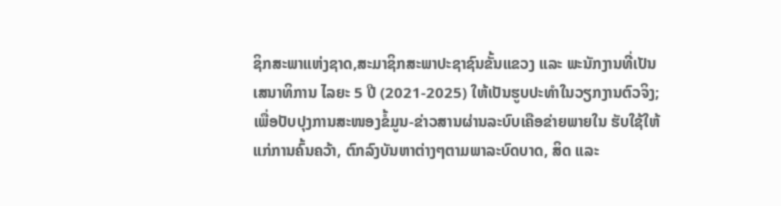ຊິກສະພາແຫ່ງຊາດ,ສະມາຊິກສະພາປະຊາຊົນຂັ້ນແຂວງ ແລະ ພະນັກງານທີ່ເປັນເສນາທິການ ໄລຍະ 5 ປີ (2021-2025) ໃຫ້ເປັນຮູບປະທໍາໃນວຽກງານຕົວຈິງ; ເພື່ອປັບປຸງການສະໜອງຂໍ້ມູນ-ຂ່າວສານຜ່ານລະບົບເຄືອຂ່າຍພາຍໃນ ຮັບໃຊ້ໃຫ້ແກ່ການຄົ້ນຄວ້າ, ຕົກລົງບັນຫາຕ່າງໆຕາມພາລະບົດບາດ, ສິດ ແລະ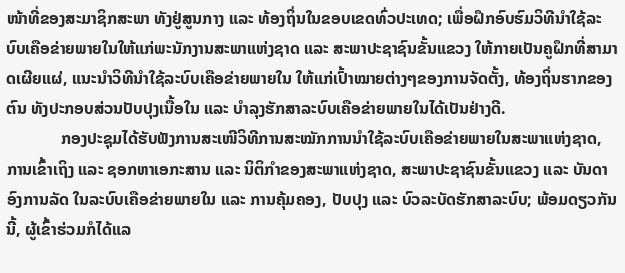ໜ້າທີ່ຂອງສະມາຊິກສະພາ ທັງຢູ່ສູນກາງ ແລະ ທ້ອງຖິ່ນໃນຂອບເຂດທົ່ວປະເທດ; ເພື່ອຝຶກອົບຮົມວິທີນໍາໃຊ້ລະບົບເຄືອຂ່າຍພາຍໃນໃຫ້ແກ່ພະນັກງານສະພາແຫ່ງຊາດ ແລະ ສະພາປະຊາຊົນຂັ້ນແຂວງ ໃຫ້ກາຍເປັນຄູຝຶກທີ່ສາມາດເຜີຍແຜ່, ແນະນໍາວິທີນໍາໃຊ້ລະບົບເຄືອຂ່າຍພາຍໃນ ໃຫ້ແກ່ເປົ້າໝາຍຕ່າງໆຂອງການຈັດຕັ້ງ, ທ້ອງຖິ່ນຮາກຂອງຕົນ ທັງປະກອບສ່ວນປັບປຸງເນື້ອໃນ ແລະ ບໍາລຸງຮັກສາລະບົບເຄືອຂ່າຍພາຍໃນໄດ້ເປັນຢ່າງດີ.
             ກອງປະຊຸມໄດ້ຮັບຟັງການສະເໜີວິທີການສະໝັກການນໍາໃຊ້ລະບົບເຄືອຂ່າຍພາຍໃນສະພາແຫ່ງຊາດ, ການເຂົ້າເຖິງ ແລະ ຊອກຫາເອກະສານ ແລະ ນິຕິກຳຂອງສະພາແຫ່ງຊາດ, ສະພາປະຊາຊົນຂັ້ນແຂວງ ແລະ ບັນດາອົງການລັດ ໃນລະບົບເຄືອຂ່າຍພາຍໃນ ແລະ ການຄຸ້ມຄອງ, ປັບປຸງ ແລະ ບົວລະບັດຮັກສາລະບົບ; ພ້ອມດຽວກັນນີ້, ຜູ້ເຂົ້າຮ່ວມກໍໄດ້ແລ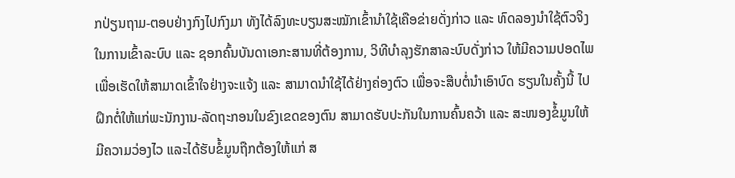ກປ່ຽນຖາມ-ຕອບຢ່າງກົງໄປກົງມາ ທັງໄດ້ລົງທະບຽນສະໝັກເຂົ້ານຳໃຊ້ເຄືອຂ່າຍດັ່ງກ່າວ ແລະ ທົດລອງນຳໃຊ້ຕົວຈິງໃນການເຂົ້າລະບົບ ແລະ ຊອກຄົ້ນບັນດາເອກະສານທີ່ຕ້ອງການ, ວິທີບຳລຸງຮັກສາລະບົບດັ່ງກ່າວ ໃຫ້ມີຄວາມປອດໄພ ເພື່ອເຮັດໃຫ້ສາມາດເຂົ້າໃຈຢ່າງຈະແຈ້ງ ແລະ ສາມາດນຳໃຊ້ໄດ້ຢ່າງຄ່ອງຕົວ ເພື່ອຈະສືບຕໍ່ນຳເອົາບົດ ຮຽນໃນຄັ້ງນີ້ ໄປຝຶກຕໍ່ໃຫ້ແກ່ພະນັກງານ-ລັດຖະກອນໃນຂົງເຂດຂອງຕົນ ສາມາດຮັບປະກັນໃນການຄົ້ນຄວ້າ ແລະ ສະໜອງຂໍ້ມູນໃຫ້ມີຄວາມວ່ອງໄວ ແລະໄດ້ຮັບຂໍ້ມູນຖືກຕ້ອງໃຫ້ແກ່ ສ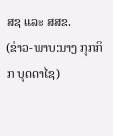ສຊ ແລະ ສສຂ.
(ຂ່າວ-ພາບ:ນາງ ກຸກກິກ ບຸດດາໄຊ)